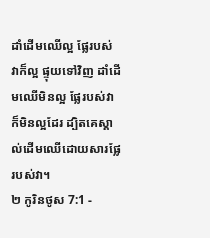ដាំដើមឈើល្អ ផ្លែរបស់វាក៏ល្អ ផ្ទុយទៅវិញ ដាំដើមឈើមិនល្អ ផ្លែរបស់វាក៏មិនល្អដែរ ដ្បិតគេស្គាល់ដើមឈើដោយសារផ្លែរបស់វា។
២ កូរិនថូស 7:1 -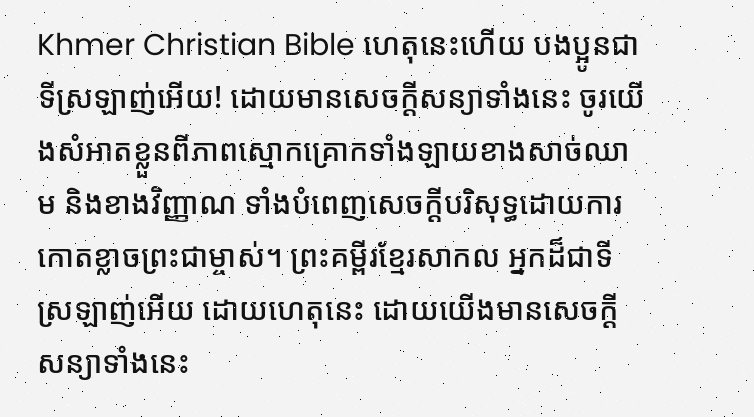Khmer Christian Bible ហេតុនេះហើយ បងប្អូនជាទីស្រឡាញ់អើយ! ដោយមានសេចក្ដីសន្យាទាំងនេះ ចូរយើងសំអាតខ្លួនពីភាពស្មោកគ្រោកទាំងឡាយខាងសាច់ឈាម និងខាងវិញ្ញាណ ទាំងបំពេញសេចក្ដីបរិសុទ្ធដោយការកោតខ្លាចព្រះជាម្ចាស់។ ព្រះគម្ពីរខ្មែរសាកល អ្នកដ៏ជាទីស្រឡាញ់អើយ ដោយហេតុនេះ ដោយយើងមានសេចក្ដីសន្យាទាំងនេះ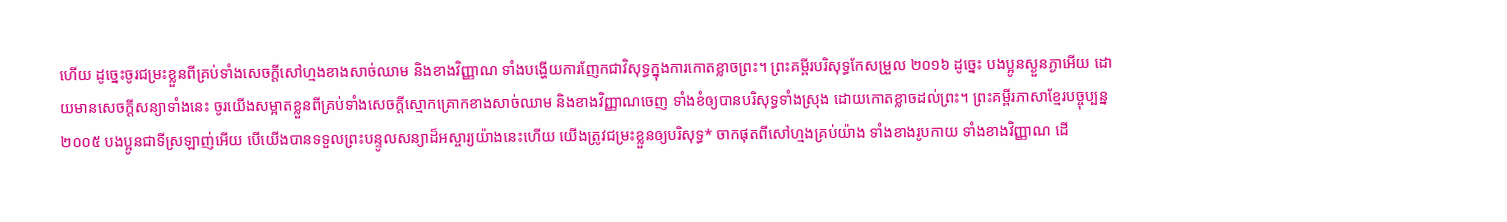ហើយ ដូច្នេះចូរជម្រះខ្លួនពីគ្រប់ទាំងសេចក្ដីសៅហ្មងខាងសាច់ឈាម និងខាងវិញ្ញាណ ទាំងបង្ហើយការញែកជាវិសុទ្ធក្នុងការកោតខ្លាចព្រះ។ ព្រះគម្ពីរបរិសុទ្ធកែសម្រួល ២០១៦ ដូច្នេះ បងប្អូនស្ងួនភ្ងាអើយ ដោយមានសេចក្តីសន្យាទាំងនេះ ចូរយើងសម្អាតខ្លួនពីគ្រប់ទាំងសេចក្តីស្មោកគ្រោកខាងសាច់ឈាម និងខាងវិញ្ញាណចេញ ទាំងខំឲ្យបានបរិសុទ្ធទាំងស្រុង ដោយកោតខ្លាចដល់ព្រះ។ ព្រះគម្ពីរភាសាខ្មែរបច្ចុប្បន្ន ២០០៥ បងប្អូនជាទីស្រឡាញ់អើយ បើយើងបានទទួលព្រះបន្ទូលសន្យាដ៏អស្ចារ្យយ៉ាងនេះហើយ យើងត្រូវជម្រះខ្លួនឲ្យបរិសុទ្ធ* ចាកផុតពីសៅហ្មងគ្រប់យ៉ាង ទាំងខាងរូបកាយ ទាំងខាងវិញ្ញាណ ដើ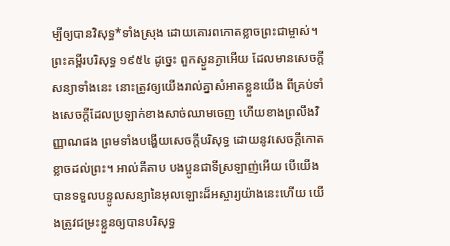ម្បីឲ្យបានវិសុទ្ធ*ទាំងស្រុង ដោយគោរពកោតខ្លាចព្រះជាម្ចាស់។ ព្រះគម្ពីរបរិសុទ្ធ ១៩៥៤ ដូច្នេះ ពួកស្ងួនភ្ងាអើយ ដែលមានសេចក្ដីសន្យាទាំងនេះ នោះត្រូវឲ្យយើងរាល់គ្នាសំអាតខ្លួនយើង ពីគ្រប់ទាំងសេចក្ដីដែលប្រឡាក់ខាងសាច់ឈាមចេញ ហើយខាងព្រលឹងវិញ្ញាណផង ព្រមទាំងបង្ហើយសេចក្ដីបរិសុទ្ធ ដោយនូវសេចក្ដីកោតខ្លាចដល់ព្រះ។ អាល់គីតាប បងប្អូនជាទីស្រឡាញ់អើយ បើយើងបានទទួលបន្ទូលសន្យានៃអុលឡោះដ៏អស្ចារ្យយ៉ាងនេះហើយ យើងត្រូវជម្រះខ្លួនឲ្យបានបរិសុទ្ធ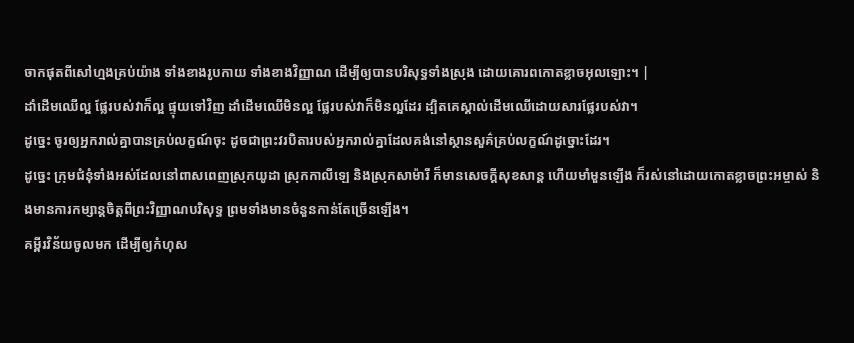ចាកផុតពីសៅហ្មងគ្រប់យ៉ាង ទាំងខាងរូបកាយ ទាំងខាងវិញ្ញាណ ដើម្បីឲ្យបានបរិសុទ្ធទាំងស្រុង ដោយគោរពកោតខ្លាចអុលឡោះ។ |
ដាំដើមឈើល្អ ផ្លែរបស់វាក៏ល្អ ផ្ទុយទៅវិញ ដាំដើមឈើមិនល្អ ផ្លែរបស់វាក៏មិនល្អដែរ ដ្បិតគេស្គាល់ដើមឈើដោយសារផ្លែរបស់វា។
ដូច្នេះ ចូរឲ្យអ្នករាល់គ្នាបានគ្រប់លក្ខណ៍ចុះ ដូចជាព្រះវរបិតារបស់អ្នករាល់គ្នាដែលគង់នៅស្ថានសួគ៌គ្រប់លក្ខណ៍ដូច្នោះដែរ។
ដូច្នេះ ក្រុមជំនុំទាំងអស់ដែលនៅពាសពេញស្រុកយូដា ស្រុកកាលីឡេ និងស្រុកសាម៉ារី ក៏មានសេចក្ដីសុខសាន្ដ ហើយមាំមួនឡើង ក៏រស់នៅដោយកោតខ្លាចព្រះអម្ចាស់ និងមានការកម្សាន្ដចិត្ដពីព្រះវិញ្ញាណបរិសុទ្ធ ព្រមទាំងមានចំនួនកាន់តែច្រើនឡើង។
គម្ពីរវិន័យចូលមក ដើម្បីឲ្យកំហុស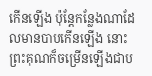កើនឡើង ប៉ុន្ដែកន្លែងណាដែលមានបាបកើនឡើង នោះព្រះគុណក៏ចម្រើនឡើងជាប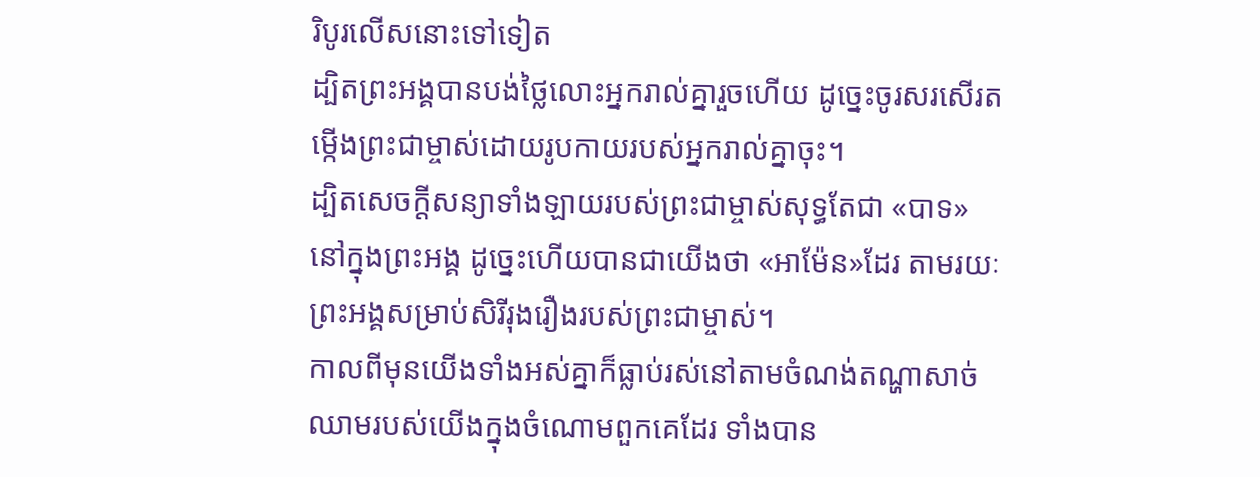រិបូរលើសនោះទៅទៀត
ដ្បិតព្រះអង្គបានបង់ថ្លៃលោះអ្នករាល់គ្នារួចហើយ ដូច្នេះចូរសរសើរតម្កើងព្រះជាម្ចាស់ដោយរូបកាយរបស់អ្នករាល់គ្នាចុះ។
ដ្បិតសេចក្ដីសន្យាទាំងឡាយរបស់ព្រះជាម្ចាស់សុទ្ធតែជា «បាទ» នៅក្នុងព្រះអង្គ ដូច្នេះហើយបានជាយើងថា «អាម៉ែន»ដែរ តាមរយៈព្រះអង្គសម្រាប់សិរីរុងរឿងរបស់ព្រះជាម្ចាស់។
កាលពីមុនយើងទាំងអស់គ្នាក៏ធ្លាប់រស់នៅតាមចំណង់តណ្ហាសាច់ឈាមរបស់យើងក្នុងចំណោមពួកគេដែរ ទាំងបាន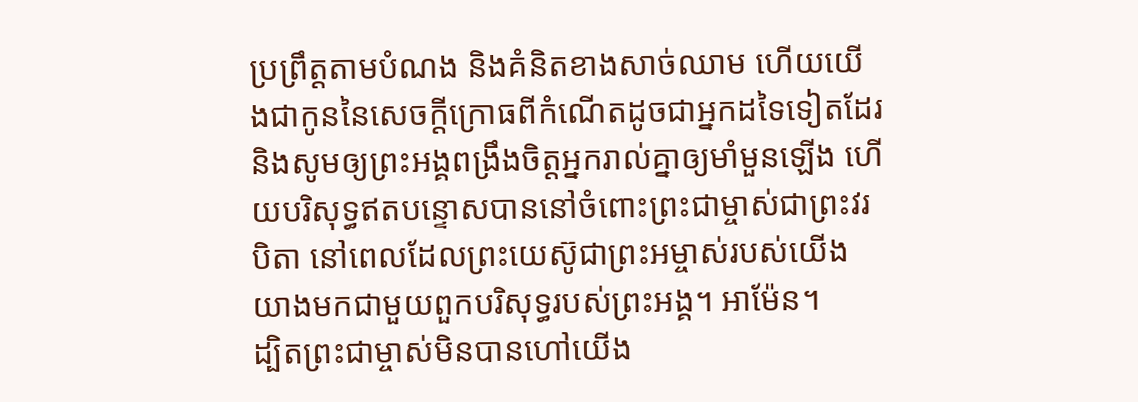ប្រព្រឹត្ដតាមបំណង និងគំនិតខាងសាច់ឈាម ហើយយើងជាកូននៃសេចក្ដីក្រោធពីកំណើតដូចជាអ្នកដទៃទៀតដែរ
និងសូមឲ្យព្រះអង្គពង្រឹងចិត្ដអ្នករាល់គ្នាឲ្យមាំមួនឡើង ហើយបរិសុទ្ធឥតបន្ទោសបាននៅចំពោះព្រះជាម្ចាស់ជាព្រះវរបិតា នៅពេលដែលព្រះយេស៊ូជាព្រះអម្ចាស់របស់យើងយាងមកជាមួយពួកបរិសុទ្ធរបស់ព្រះអង្គ។ អាម៉ែន។
ដ្បិតព្រះជាម្ចាស់មិនបានហៅយើង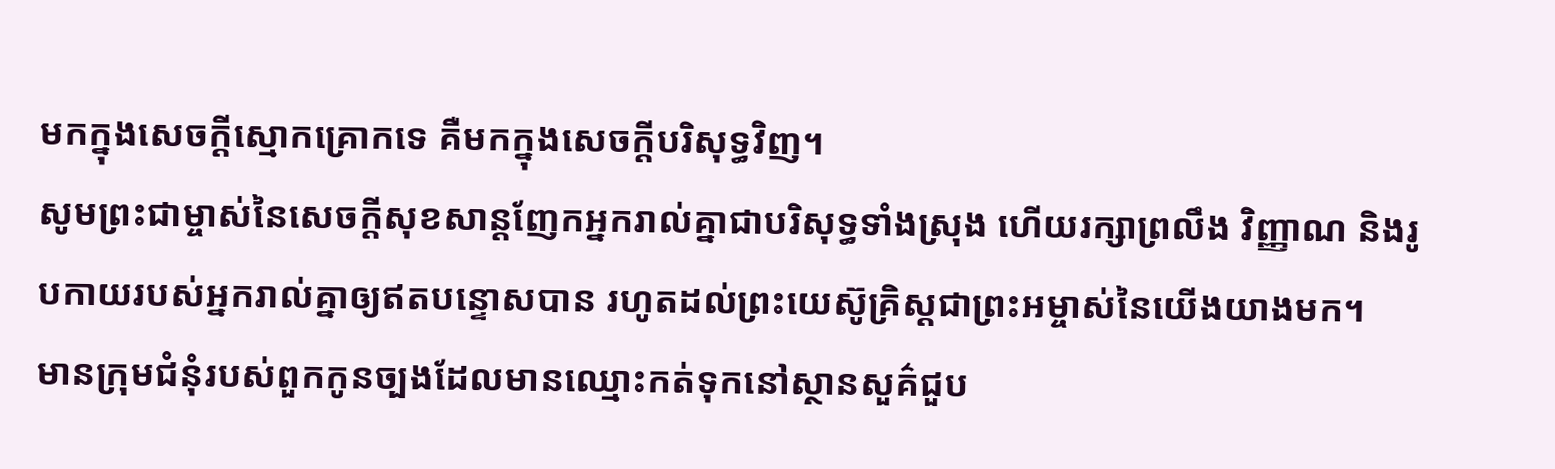មកក្នុងសេចក្ដីស្មោកគ្រោកទេ គឺមកក្នុងសេចក្ដីបរិសុទ្ធវិញ។
សូមព្រះជាម្ចាស់នៃសេចក្ដីសុខសាន្តញែកអ្នករាល់គ្នាជាបរិសុទ្ធទាំងស្រុង ហើយរក្សាព្រលឹង វិញ្ញាណ និងរូបកាយរបស់អ្នករាល់គ្នាឲ្យឥតបន្ទោសបាន រហូតដល់ព្រះយេស៊ូគ្រិស្ដជាព្រះអម្ចាស់នៃយើងយាងមក។
មានក្រុមជំនុំរបស់ពួកកូនច្បងដែលមានឈ្មោះកត់ទុកនៅស្ថានសួគ៌ជួប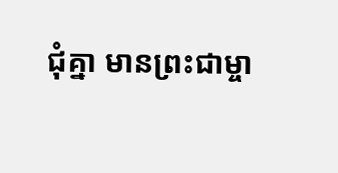ជុំគ្នា មានព្រះជាម្ចា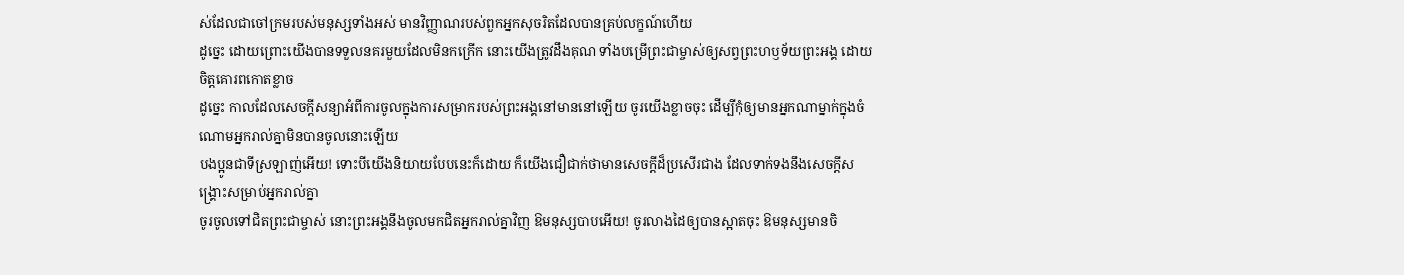ស់ដែលជាចៅក្រមរបស់មនុស្សទាំងអស់ មានវិញ្ញាណរបស់ពួកអ្នកសុចរិតដែលបានគ្រប់លក្ខណ៍ហើយ
ដូច្នេះ ដោយព្រោះយើងបានទទួលនគរមួយដែលមិនកក្រើក នោះយើងត្រូវដឹងគុណ ទាំងបម្រើព្រះជាម្ចាស់ឲ្យសព្វព្រះហឫទ័យព្រះអង្គ ដោយចិត្ដគោរពកោតខ្លាច
ដូច្នេះ កាលដែលសេចក្ដីសន្យាអំពីការចូលក្នុងការសម្រាករបស់ព្រះអង្គនៅមាននៅឡើយ ចូរយើងខ្លាចចុះ ដើម្បីកុំឲ្យមានអ្នកណាម្នាក់ក្នុងចំណោមអ្នករាល់គ្នាមិនបានចូលនោះឡើយ
បងប្អូនជាទីស្រឡាញ់អើយ! ទោះបីយើងនិយាយបែបនេះក៏ដោយ ក៏យើងជឿជាក់ថាមានសេចក្ដីដ៏ប្រសើរជាង ដែលទាក់ទងនឹងសេចក្ដីសង្គ្រោះសម្រាប់អ្នករាល់គ្នា
ចូរចូលទៅជិតព្រះជាម្ចាស់ នោះព្រះអង្គនឹងចូលមកជិតអ្នករាល់គ្នាវិញ ឱមនុស្សបាបអើយ! ចូរលាងដៃឲ្យបានស្អាតចុះ ឱមនុស្សមានចិ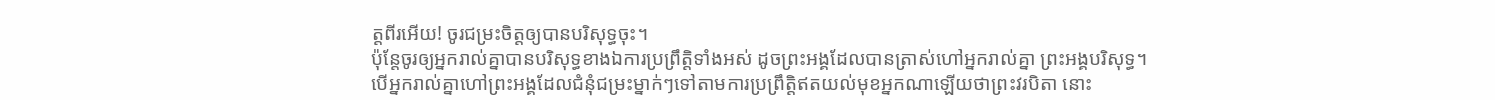ត្តពីរអើយ! ចូរជម្រះចិត្តឲ្យបានបរិសុទ្ធចុះ។
ប៉ុន្ដែចូរឲ្យអ្នករាល់គ្នាបានបរិសុទ្ធខាងឯការប្រព្រឹត្ដិទាំងអស់ ដូចព្រះអង្គដែលបានត្រាស់ហៅអ្នករាល់គ្នា ព្រះអង្គបរិសុទ្ធ។
បើអ្នករាល់គ្នាហៅព្រះអង្គដែលជំនុំជម្រះម្នាក់ៗទៅតាមការប្រព្រឹត្ដិឥតយល់មុខអ្នកណាឡើយថាព្រះវរបិតា នោះ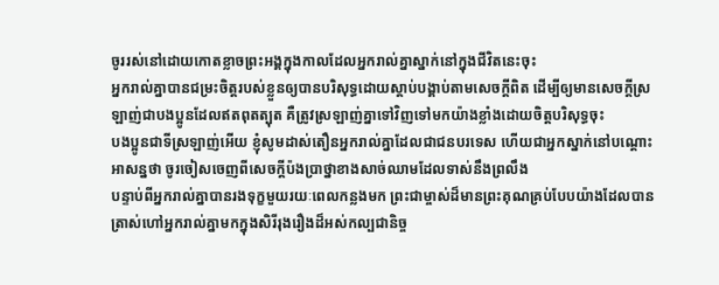ចូររស់នៅដោយកោតខ្លាចព្រះអង្គក្នុងកាលដែលអ្នករាល់គ្នាស្នាក់នៅក្នុងជីវិតនេះចុះ
អ្នករាល់គ្នាបានជម្រះចិត្ដរបស់ខ្លួនឲ្យបានបរិសុទ្ធដោយស្ដាប់បង្គាប់តាមសេចក្ដីពិត ដើម្បីឲ្យមានសេចក្ដីស្រឡាញ់ជាបងប្អូនដែលឥតពុតត្បុត គឺត្រូវស្រឡាញ់គ្នាទៅវិញទៅមកយ៉ាងខ្លាំងដោយចិត្ដបរិសុទ្ធចុះ
បងប្អូនជាទីស្រឡាញ់អើយ ខ្ញុំសូមដាស់តឿនអ្នករាល់គ្នាដែលជាជនបរទេស ហើយជាអ្នកស្នាក់នៅបណ្ដោះអាសន្នថា ចូរចៀសចេញពីសេចក្ដីប៉ងប្រាថ្នាខាងសាច់ឈាមដែលទាស់នឹងព្រលឹង
បន្ទាប់ពីអ្នករាល់គ្នាបានរងទុក្ខមួយរយៈពេលកន្លងមក ព្រះជាម្ចាស់ដ៏មានព្រះគុណគ្រប់បែបយ៉ាងដែលបានត្រាស់ហៅអ្នករាល់គ្នាមកក្នុងសិរីរុងរឿងដ៏អស់កល្បជានិច្ច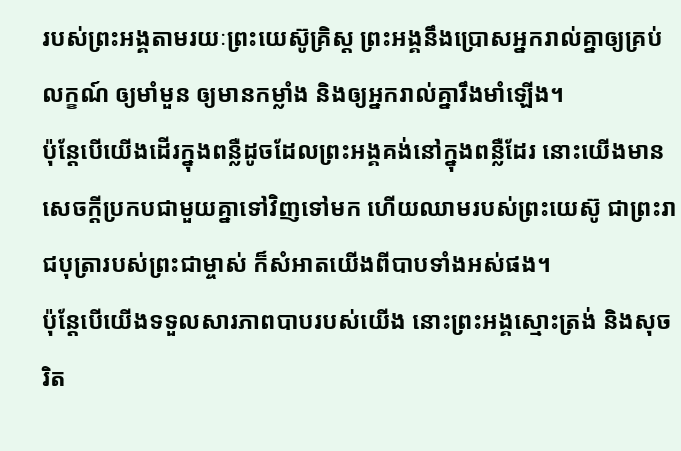របស់ព្រះអង្គតាមរយៈព្រះយេស៊ូគ្រិស្ដ ព្រះអង្គនឹងប្រោសអ្នករាល់គ្នាឲ្យគ្រប់លក្ខណ៍ ឲ្យមាំមួន ឲ្យមានកម្លាំង និងឲ្យអ្នករាល់គ្នារឹងមាំឡើង។
ប៉ុន្ដែបើយើងដើរក្នុងពន្លឺដូចដែលព្រះអង្គគង់នៅក្នុងពន្លឺដែរ នោះយើងមានសេចក្ដីប្រកបជាមួយគ្នាទៅវិញទៅមក ហើយឈាមរបស់ព្រះយេស៊ូ ជាព្រះរាជបុត្រារបស់ព្រះជាម្ចាស់ ក៏សំអាតយើងពីបាបទាំងអស់ផង។
ប៉ុន្ដែបើយើងទទួលសារភាពបាបរបស់យើង នោះព្រះអង្គស្មោះត្រង់ និងសុចរិត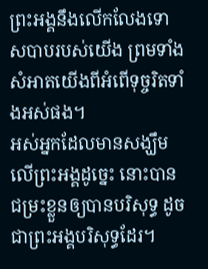ព្រះអង្គនឹងលើកលែងទោសបាបរបស់យើង ព្រមទាំងសំអាតយើងពីអំពើទុច្ចរិតទាំងអស់ផង។
អស់អ្នកដែលមានសង្ឃឹមលើព្រះអង្គដូច្នេះ នោះបានជម្រះខ្លួនឲ្យបានបរិសុទ្ធ ដូចជាព្រះអង្គបរិសុទ្ធដែរ។